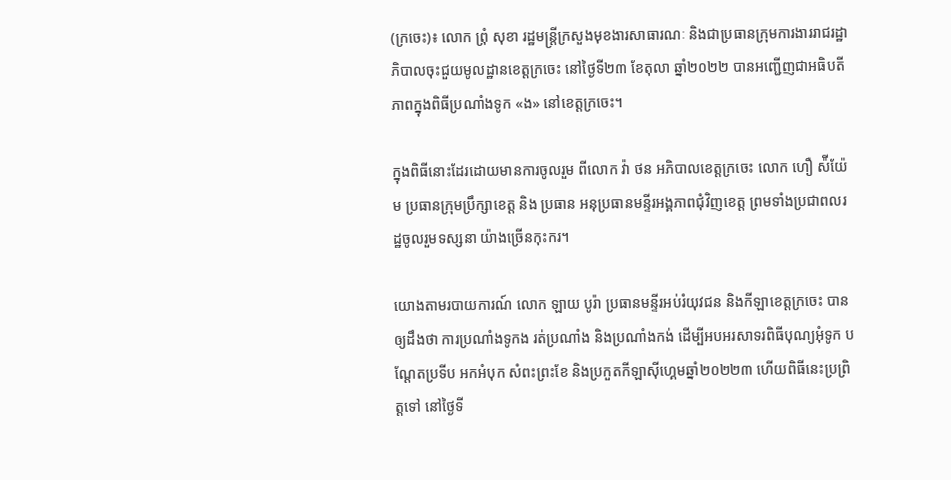(ក្រចេះ)៖ លោក ព្រំុ សុខា រដ្ឋមន្រ្តីក្រសួងមុខងារសាធារណៈ និងជាប្រធានក្រុមការងាររាជរដ្ឋាភិបាលចុះជួយមូលដ្ឋានខេត្តក្រចេះ នៅថ្ងៃទី២៣ ខែតុលា ឆ្នាំ២០២២ បានអញ្ជើញជាអធិបតីភាពក្នុងពិធីប្រណាំងទូក «ង» នៅខេត្តក្រចេះ។

ក្នុងពិធីនោះដែរដោយមានការចូលរួម ពីលោក វ៉ា ថន អភិបាលខេត្តក្រចេះ លោក ហឿ ស៉ីយ៉ែម ប្រធានក្រុមប្រឹក្សាខេត្ត និង ប្រធាន អនុប្រធានមន្ទីរអង្គភាពជុំវិញខេត្ត ព្រមទាំងប្រជាពលរដ្ឋចូលរួមទស្សនា យ៉ាងច្រើនកុះករ។

យោងតាមរបាយការណ៍ លោក ឡាយ បូរ៉ា ប្រធានមន្ទីរអប់រំយុវជន និងកីឡាខេត្តក្រចេះ បានឲ្យដឹងថា ការប្រណាំងទូកង រត់ប្រណាំង និងប្រណាំងកង់ ដើម្បីអបអរសាទរពិធីបុណ្យអុំទូក បណ្ដែតប្រទីប អកអំបុក សំពះព្រះខែ និងប្រកួតកីឡាស៊ីហ្គេមឆ្នាំ២០២២៣ ហើយពិធីនេះប្រព្រិត្តទៅ នៅថ្ងៃទី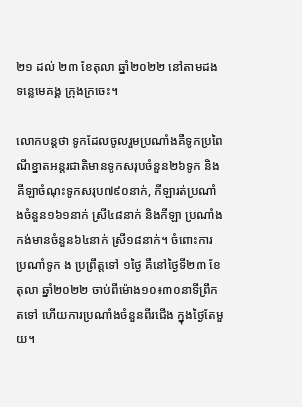២១ ដល់ ២៣ ខែតុលា ឆ្នាំ២០២២ នៅតាមដងទន្លេមេគង្គ ក្រុងក្រចេះ។

លោកបន្តថា ទូកដែលចូលរួមប្រណាំងគឺទូកប្រពៃណីខ្នាតអន្តរជាតិមានទូកសរុបចំនួន២៦ទូក និងគីឡាចំណុះទូកសរុប៧៩០នាក់, កីឡារត់ប្រណាំងចំនួន១៦១នាក់ ស្រី៤៨នាក់ និងកីឡា ប្រណាំងកង់មានចំនួន៦៤នាក់ ស្រី១៨នាក់។ ចំពោះការប្រណាំទូក ង ប្រព្រឹត្តទៅ ១ថ្ងៃ គឺនៅថ្ងៃទី២៣ ខែតុលា ឆ្នាំ២០២២ ចាប់ពីម៉ោង១០៖៣០នាទីព្រឹកតទៅ ហើយការប្រណាំងចំនួនពីរជើង ក្នុងថ្ងៃតែមួយ។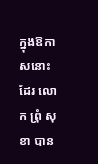ក្នុងឱកាសនោះដែរ លោក ព្រំុ សុខា បាន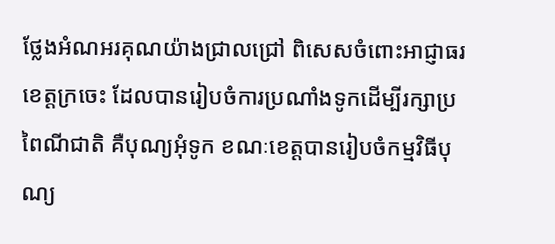ថ្លែងអំណអរគុណយ៉ាងជ្រាលជ្រៅ ពិសេសចំពោះអាជ្ញាធរខេត្តក្រចេះ ដែលបានរៀបចំការប្រណាំងទូកដើម្បីរក្សាប្រពៃណីជាតិ គឺបុណ្យអុំទូក ខណៈខេត្តបានរៀបចំកម្មវិធីបុណ្យ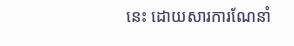នេះ ដោយសារការណែនាំ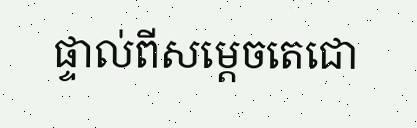ផ្ទាល់ពីសម្ដេចតេជោ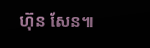ហ៊ុន សែន៕